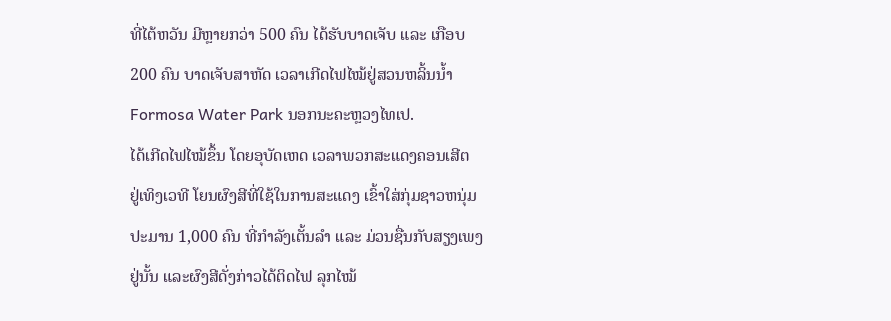ທີ່ໄຕ້ຫວັນ ມີຫຼາຍກວ່າ 500 ຄົນ ໄດ້ຮັບບາດເຈັບ ແລະ ເກືອບ
200 ຄົນ ບາດເຈັບສາຫັດ ເວລາເກີດໄຟໄໝ້ຢູ່ສວນຫລິ້ນນ້ຳ
Formosa Water Park ນອກນະຄະຫຼວງໄທເປ.
ໄດ້ເກີດໄຟໄໝ້ຂຶ້ນ ໂດຍອຸບັດເຫດ ເວລາພວກສະແດງຄອນເສີຕ
ຢູ່ເທິງເວທີ ໂຍນຜົງສີທີ່ໃຊ້ໃນການສະແດງ ເຂົ້າໃສ່ກຸ່ມຊາວຫນຸ່ມ
ປະມານ 1,000 ຄົນ ທີ່ກຳລັງເຕັ້ນລຳ ແລະ ມ່ວນຊື່ນກັບສຽງເພງ
ຢູ່ນັ້ນ ແລະຜົງສີດັ່ງກ່າວໄດ້ຕິດໄຟ ລຸກໄໝ້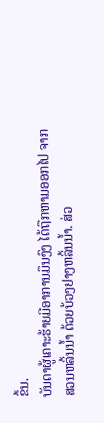ຂຶ້ນ.
ບັນດາຜູ້ເຄາະຮ້າຍມີອາການມຶນງົງ ໄດ້ຖືກຫາມອອກໄປ ຈາກ
ສວນຫລິ້ນນ້ຳ ດ້ວຍບ້ວງຢາງຫລິ້ນນ້ຳ. ສ່ວ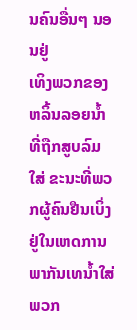ນຄົນອື່ນໆ ນອນຢູ່
ເທິງພວກຂອງຫລິ້ນລອຍນ້ຳ ທີ່ຖືກສູບລົມໃສ່ ຂະນະທີ່ພວກຜູ້ຄົນຢືນເບິ່ງ ຢູ່ໃນເຫດການ
ພາກັນເທນ້ຳໃສ່ພວກ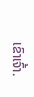ເຂົາເຈົ້າ.